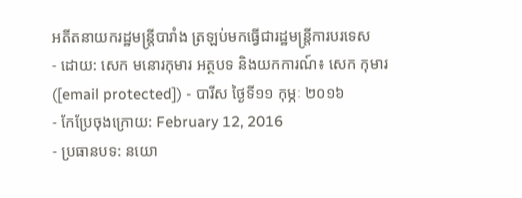អតីតនាយករដ្ឋមន្ត្រីបារាំង ត្រឡប់មកធ្វើជារដ្ឋមន្ត្រីការបរទេស
- ដោយ: សេក មនោរកុមារ អត្ថបទ និងយកការណ៍៖ សេក កុមារ ([email protected]) - បារីស ថ្ងៃទី១១ កុម្ភៈ ២០១៦
- កែប្រែចុងក្រោយ: February 12, 2016
- ប្រធានបទ: នយោ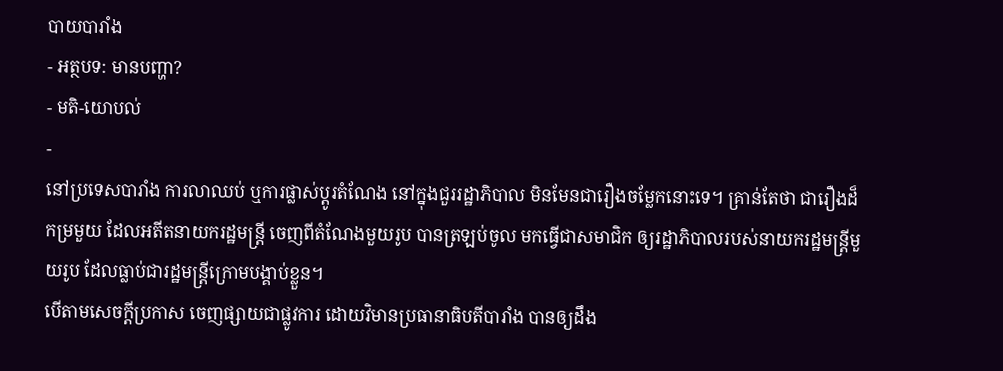បាយបារាំង
- អត្ថបទ: មានបញ្ហា?
- មតិ-យោបល់
-
នៅប្រទេសបារាំង ការលាឈប់ ឬការផ្លាស់ប្ដូរតំណែង នៅក្នុងជួររដ្ឋាភិបាល មិនមែនជារឿងចម្លែកនោះទេ។ គ្រាន់តែថា ជារឿងដ៏កម្រមួយ ដែលអតីតនាយករដ្ឋមន្ត្រី ចេញពីតំណែងមួយរូប បានត្រឡប់ចូល មកធ្វើជាសមាជិក ឲ្យរដ្ឋាភិបាលរបស់នាយករដ្ឋមន្ត្រីមួយរូប ដែលធ្លាប់ជារដ្ឋមន្ត្រីក្រោមបង្គាប់ខ្លួន។
បើតាមសេចក្ដីប្រកាស ចេញផ្សាយជាផ្លូវការ ដោយវិមានប្រធានាធិបតីបារាំង បានឲ្យដឹង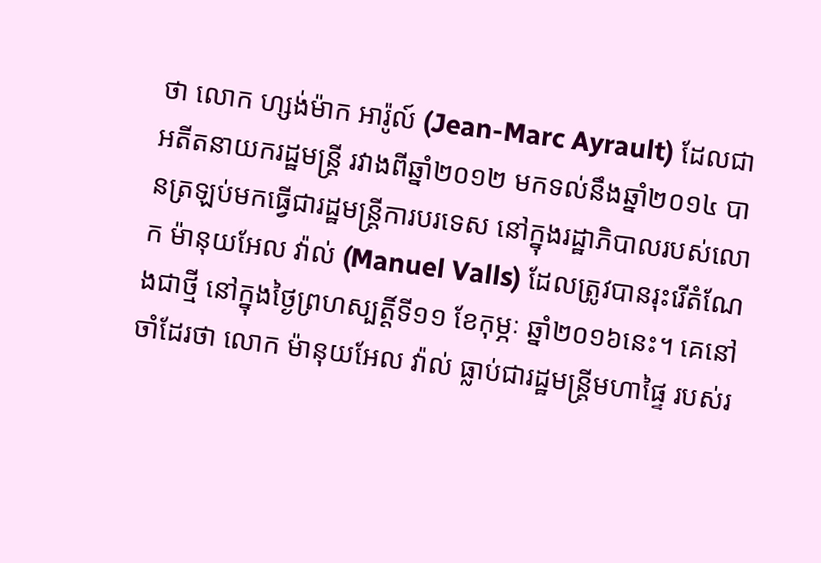ថា លោក ហ្សង់ម៉ាក អារ៉ូល៍ (Jean-Marc Ayrault) ដែលជាអតីតនាយករដ្ឋមន្ត្រី រវាងពីឆ្នាំ២០១២ មកទល់នឹងឆ្នាំ២០១៤ បានត្រឡប់មកធ្វើជារដ្ឋមន្ត្រីការបរទេស នៅក្នុងរដ្ឋាភិបាលរបស់លោក ម៉ានុយអែល វ៉ាល់ (Manuel Valls) ដែលត្រូវបានរុះរើតំណែងជាថ្មី នៅក្នុងថ្ងៃព្រហស្បត្តិ៍ទី១១ ខែកុម្ភៈ ឆ្នាំ២០១៦នេះ។ គេនៅចាំដែរថា លោក ម៉ានុយអែល វ៉ាល់ ធ្លាប់ជារដ្ឋមន្ត្រីមហាផ្ទៃ របស់រ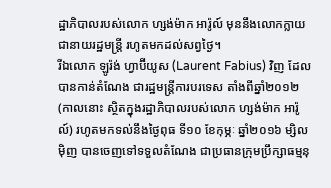ដ្ឋាភិបាលរបស់លោក ហ្សង់ម៉ាក អារ៉ូល៍ មុននឹងលោកក្លាយជានាយរដ្ឋមន្ត្រី រហូតមកដល់សព្វថ្ងៃ។
រីឯលោក ឡូរ៉ង់ ហ្វាប៊ីយូស (Laurent Fabius) វិញ ដែលបានកាន់តំណែង ជារដ្ឋមន្ត្រីការបរទេស តាំងពីឆ្នាំ២០១២ (កាលនោះ ស្ថិតក្នុងរដ្ឋាភិបាលរបស់លោក ហ្សង់ម៉ាក អារ៉ូល៍) រហូតមកទល់នឹងថ្ងៃពុធ ទី១០ ខែកុម្ភៈ ឆ្នាំ២០១៦ ម្សិលម៉ិញ បានចេញទៅទទួលតំណែង ជាប្រធានក្រុមប្រឹក្សាធម្មនុ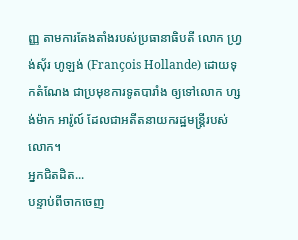ញ្ញ តាមការតែងតាំងរបស់ប្រធានាធិបតី លោក ហ្វ្រង់ស៊័រ ហូឡង់ (François Hollande) ដោយទុកតំណែង ជាប្រមុខការទូតបារាំង ឲ្យទៅលោក ហ្សង់ម៉ាក អារ៉ូល៍ ដែលជាអតីតនាយករដ្ឋមន្ត្រីរបស់លោក។
អ្នកជិតដិត...
បន្ទាប់ពីចាកចេញ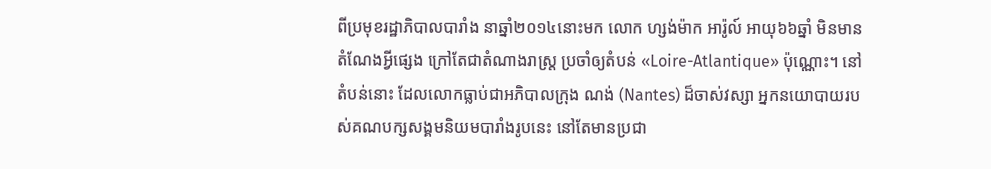ពីប្រមុខរដ្ឋាភិបាលបារាំង នាឆ្នាំ២០១៤នោះមក លោក ហ្សង់ម៉ាក អារ៉ូល៍ អាយុ៦៦ឆ្នាំ មិនមានតំណែងអ្វីផ្សេង ក្រៅតែជាតំណាងរាស្ត្រ ប្រចាំឲ្យតំបន់ «Loire-Atlantique» ប៉ុណ្ណោះ។ នៅតំបន់នោះ ដែលលោកធ្លាប់ជាអភិបាលក្រុង ណង់ (Nantes) ដ៏ចាស់វស្សា អ្នកនយោបាយរបស់គណបក្សសង្គមនិយមបារាំងរូបនេះ នៅតែមានប្រជា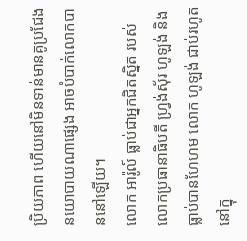ប្រិយភាព ហើយនៅមិនទាន់មានគូប្រជែងនយោបាយណាផ្សេង អាចបំបាក់លោកបាននៅឡើយ។
លោក អារ៉ូល៍ ធ្លាប់ជាអ្នកជិតស្និត របស់លោកប្រធានាធិបតី ហ្វ្រង់ស៊័រ ហូឡង់ និងធ្លាប់បានហែហម លោក ហូឡង់ ជាប់រហូត នៅក្នុ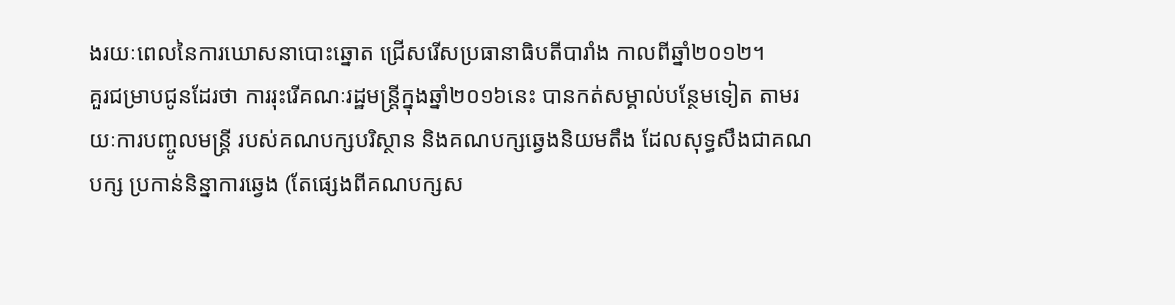ងរយៈពេលនៃការឃោសនាបោះឆ្នោត ជ្រើសរើសប្រធានាធិបតីបារាំង កាលពីឆ្នាំ២០១២។
គួរជម្រាបជូនដែរថា ការរុះរើគណៈរដ្ឋមន្ត្រីក្នុងឆ្នាំ២០១៦នេះ បានកត់សម្គាល់បន្ថែមទៀត តាមរយៈការបញ្ចូលមន្ត្រី របស់គណបក្សបរិស្ថាន និងគណបក្សឆ្វេងនិយមតឹង ដែលសុទ្ធសឹងជាគណបក្ស ប្រកាន់និន្នាការឆ្វេង (តែផ្សេងពីគណបក្សស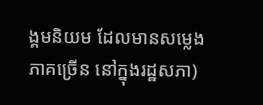ង្គមនិយម ដែលមានសម្លេងភាគច្រើន នៅក្នុងរដ្ឋសភា)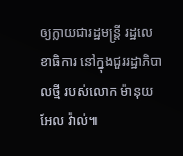ឲ្យក្លាយជារដ្ឋមន្ត្រី រដ្ឋលេខាធិការ នៅក្នុងជួររដ្ឋាភិបាលថ្មី របស់លោក ម៉ានុយអែល វ៉ាល់៕